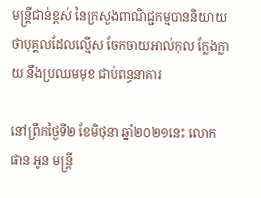មន្ត្រីជាន់ខ្ពស់ នៃក្រសួងពាណិជ្ជកម្មបាននិយាយថាបុគ្គលដែលល្មើស ចែកចាយអាល់កុល ក្លែងក្លាយ នឹងប្រឈមមុខ ជាប់ពន្ធនាគារ

នៅព្រឹកថ្ងៃទី២ ខែមិថុនា ឆ្នាំ២០២១នេះ លោក ផាន អូន មន្ត្រី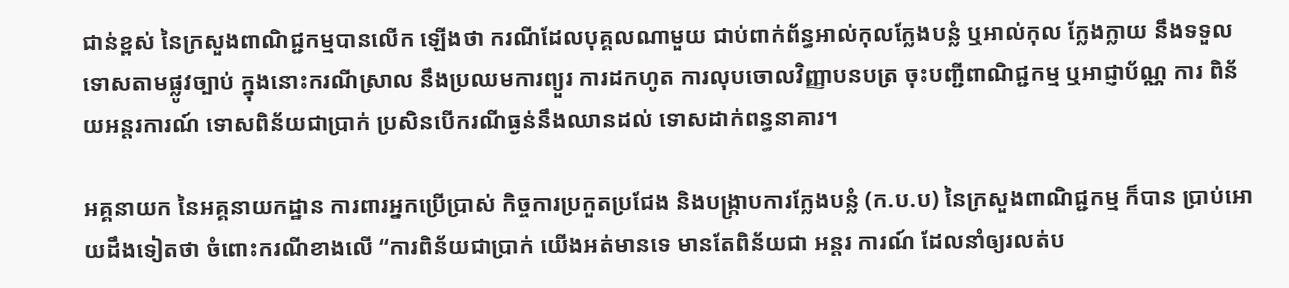ជាន់ខ្ពស់ នៃក្រសួងពាណិជ្ជកម្មបានលើក ឡើងថា ករណីដែលបុគ្គលណាមួយ ជាប់ពាក់ព័ន្ធអាល់កុលក្លែងបន្លំ ឬអាល់កុល ក្លែងក្លាយ នឹងទទួលទោសតាមផ្លូវច្បាប់ ក្នុងនោះករណីស្រាល នឹងប្រឈមការព្យួរ ការដកហូត ការលុបចោលវិញ្ញាបនបត្រ ចុះបញ្ជីពាណិជ្ជកម្ម ឬអាជ្ញាប័ណ្ណ ការ ពិន័យអន្តរការណ៍ ទោសពិន័យជាប្រាក់ ប្រសិនបើករណីធ្ងន់នឹងឈានដល់ ទោសដាក់ពន្ធនាគារ។

អគ្គនាយក នៃអគ្គនាយកដ្ឋាន ការពារអ្នកប្រើប្រាស់ កិច្ចការប្រកួតប្រជែង និងបង្ក្រាបការក្លែងបន្លំ (ក.ប.ប) នៃក្រសួងពាណិជ្ជកម្ម ក៏បាន ប្រាប់អោយដឹងទៀតថា ចំពោះករណីខាងលើ “ការពិន័យជាប្រាក់ យើងអត់មានទេ មានតែពិន័យជា អន្តរ ការណ៍ ដែលនាំឲ្យរលត់ប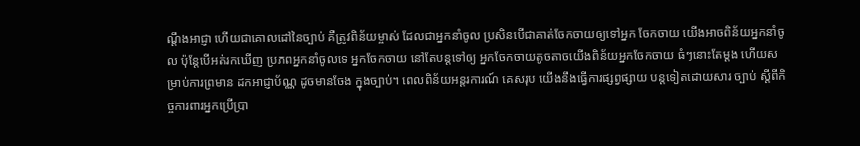ណ្តឹងអាជ្ញា ហើយជាគោលដៅនៃច្បាប់ គឺត្រូវពិន័យម្ចាស់ ដែលជាអ្នកនាំចូល ប្រសិនបើជាគាត់ចែកចាយឲ្យទៅអ្នក ចែកចាយ យើងអាចពិន័យអ្នកនាំចូល ប៉ុន្តែបើអត់រកឃើញ ប្រភពអ្នកនាំចូលទេ អ្នកចែកចាយ នៅតែបន្តទៅឲ្យ អ្នកចែកចាយតូចតាចយើងពិន័យអ្នកចែកចាយ ធំៗនោះតែម្តង ហើយសម្រាប់ការព្រមាន ដកអាជ្ញាប័ណ្ណ ដូចមានចែង ក្នុងច្បាប់។ ពេលពិន័យអន្តរការណ៍ គេសរុប យើងនឹងធ្វើការផ្សព្វផ្សាយ បន្តទៀតដោយសារ ច្បាប់ ស្តីពីកិច្ចការពារអ្នកប្រើប្រា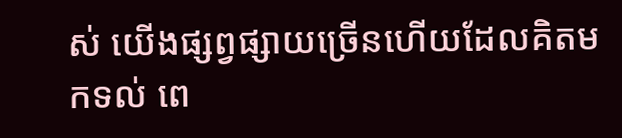ស់ យើងផ្សព្វផ្សាយច្រើនហើយដែលគិតមកទល់ ពេ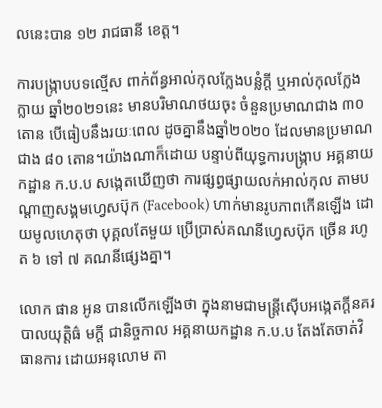លនេះបាន ១២ រាជធានី ខេត្ត។

ការបង្ក្រាបបទល្មើស ពាក់ព័ន្ធអាល់កុលក្លែងបន្លំក្តី ឬអាល់កុលក្លែងក្លាយ ឆ្នាំ២០២១នេះ មានបរិមាណថយចុះ ចំនួនប្រមាណជាង ៣០ តោន បើធៀបនឹងរយៈពេល ដូចគ្នានឹងឆ្នាំ២០២០ ដែលមានប្រមាណជាង ៨០ តោន។យ៉ាងណាក៏ដោយ បន្ទាប់ពីយុទ្ធការបង្ក្រាប អគ្គនាយកដ្ឋាន ក.ប.ប សង្កេតឃើញថា ការផ្សព្វផ្សាយលក់អាល់កុល តាមបណ្តាញសង្គមហ្វេសប៊ុក (Facebook) ហាក់មានរូបភាពកើនឡើង ដោយមូលហេតុថា បុគ្គលតែមួយ ប្រើប្រាស់គណនីហ្វេសប៊ុក ច្រើន រហូត ៦ ទៅ ៧ គណនីផ្សេងគ្នា។

លោក ផាន អូន បានលើកឡើងថា ក្នុងនាមជាមន្ត្រីស៊ើបអង្កេតក្តីនគរបាលយុត្តិធ៌ មក្តី ជានិច្ចកាល អគ្គនាយកដ្ឋាន ក.ប.ប តែងតែចាត់វិធានការ ដោយអនុលោម តា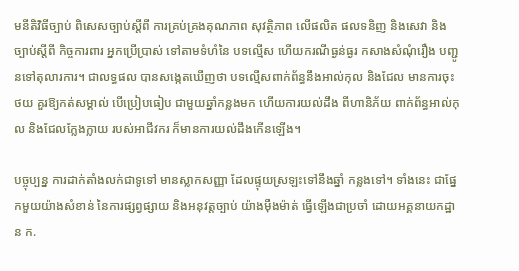មនីតិវិធីច្បាប់ ពិសេសច្បាប់ស្តីពី ការគ្រប់គ្រងគុណភាព សុវត្ថិភាព លើផលិត ផលទនិញ និងសេវា និងច្បាប់ស្តីពី កិច្ចការពារ អ្នកប្រើប្រាស់ ទៅតាមទំហំនៃ បទល្មើស ហើយករណីធ្ងន់ធ្ងរ កសាងសំណុំរឿង បញ្ជូនទៅតុលារការ។ ជាលទ្ធផល បានសង្កេតឃើញថា បទល្មើសពាក់ព័ន្ធនឹងអាល់កុល និងជែល មានការចុះថយ គួរឱ្យកត់សម្គាល់ បើប្រៀបធៀប ជាមួយឆ្នាំកន្លងមក ហើយការយល់ដឹង ពីហានិភ័យ ពាក់ព័ន្ធអាល់កុល និងជែលក្លែងក្លាយ របស់អាជីវករ ក៏មានការយល់ដឹងកើនឡើង។

បច្ចុប្បន្ន ការដាក់តាំងលក់ជាទូទៅ មានស្លាកសញ្ញា ដែលផ្ទុយស្រឡះទៅនឹងឆ្នាំ កន្លងទៅ។ ទាំងនេះ ជាផ្នែកមួយយ៉ាងសំខាន់ នៃការផ្សព្វផ្សាយ និងអនុវត្តច្បាប់ យ៉ាងម៉ឺងម៉ាត់ ធ្វើឡើងជាប្រចាំ ដោយអគ្គនាយកដ្ឋាន ក.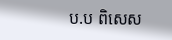ប.ប ពិសេស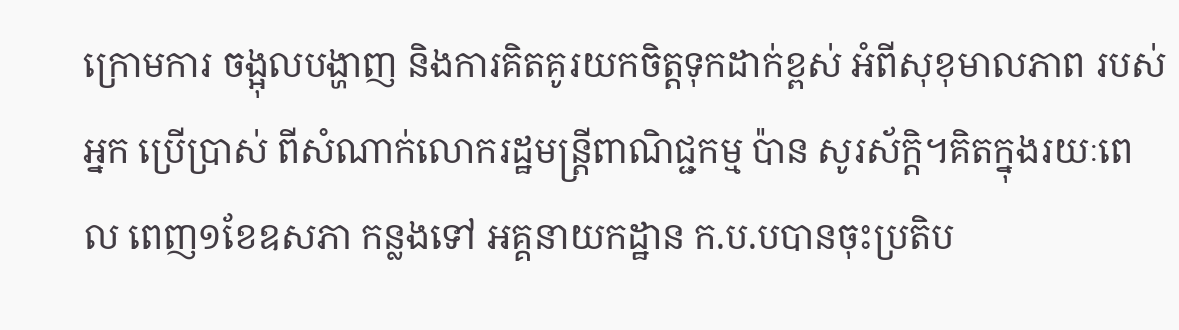ក្រោមការ ចង្អុលបង្ហាញ និងការគិតគូរយកចិត្តទុកដាក់ខ្ពស់ អំពីសុខុមាលភាព របស់អ្នក ប្រើប្រាស់ ពីសំណាក់លោករដ្ឋមន្ត្រីពាណិជ្ជកម្ម ប៉ាន សូរស័ក្តិ។គិតក្នុងរយៈពេល ពេញ១ខែឧសភា កន្លងទៅ អគ្គនាយកដ្ឋាន ក.ប.បបានចុះប្រតិប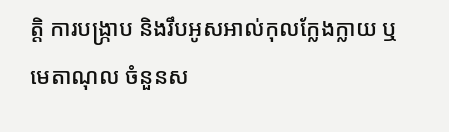ត្តិ ការបង្ក្រាប និងរឹបអូសអាល់កុលក្លែងក្លាយ ឬមេតាណុល ចំនួនស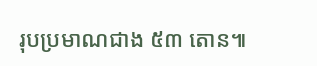រុបប្រមាណជាង ៥៣ តោន៕